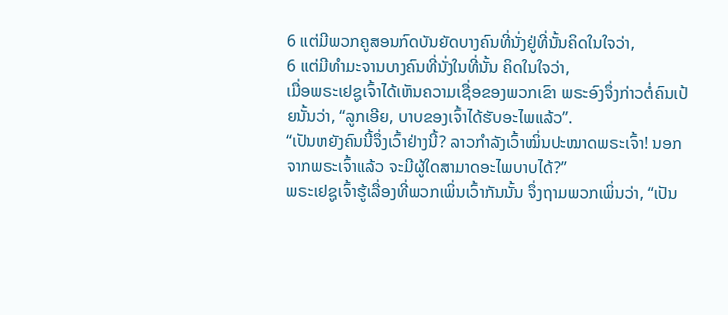6 ແຕ່ມີພວກຄູສອນກົດບັນຍັດບາງຄົນທີ່ນັ່ງຢູ່ທີ່ນັ້ນຄິດໃນໃຈວ່າ,
6 ແຕ່ມີທຳມະຈານບາງຄົນທີ່ນັ່ງໃນທີ່ນັ້ນ ຄິດໃນໃຈວ່າ,
ເມື່ອພຣະເຢຊູເຈົ້າໄດ້ເຫັນຄວາມເຊື່ອຂອງພວກເຂົາ ພຣະອົງຈຶ່ງກ່າວຕໍ່ຄົນເປ້ຍນັ້ນວ່າ, “ລູກເອີຍ, ບາບຂອງເຈົ້າໄດ້ຮັບອະໄພແລ້ວ”.
“ເປັນຫຍັງຄົນນີ້ຈຶ່ງເວົ້າຢ່າງນີ້? ລາວກຳລັງເວົ້າໝິ່ນປະໝາດພຣະເຈົ້າ! ນອກຈາກພຣະເຈົ້າແລ້ວ ຈະມີຜູ້ໃດສາມາດອະໄພບາບໄດ້?”
ພຣະເຢຊູເຈົ້າຮູ້ເລື່ອງທີ່ພວກເພິ່ນເວົ້າກັນນັ້ນ ຈຶ່ງຖາມພວກເພິ່ນວ່າ, “ເປັນ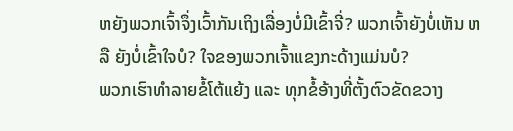ຫຍັງພວກເຈົ້າຈຶ່ງເວົ້າກັນເຖິງເລື່ອງບໍ່ມີເຂົ້າຈີ່? ພວກເຈົ້າຍັງບໍ່ເຫັນ ຫລື ຍັງບໍ່ເຂົ້າໃຈບໍ? ໃຈຂອງພວກເຈົ້າແຂງກະດ້າງແມ່ນບໍ?
ພວກເຮົາທຳລາຍຂໍ້ໂຕ້ແຍ້ງ ແລະ ທຸກຂໍ້ອ້າງທີ່ຕັ້ງຕົວຂັດຂວາງ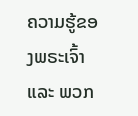ຄວາມຮູ້ຂອງພຣະເຈົ້າ ແລະ ພວກ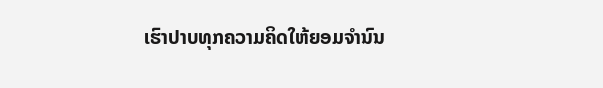ເຮົາປາບທຸກຄວາມຄິດໃຫ້ຍອມຈຳນົນ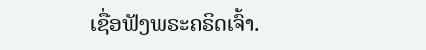ເຊື່ອຟັງພຣະຄຣິດເຈົ້າ.